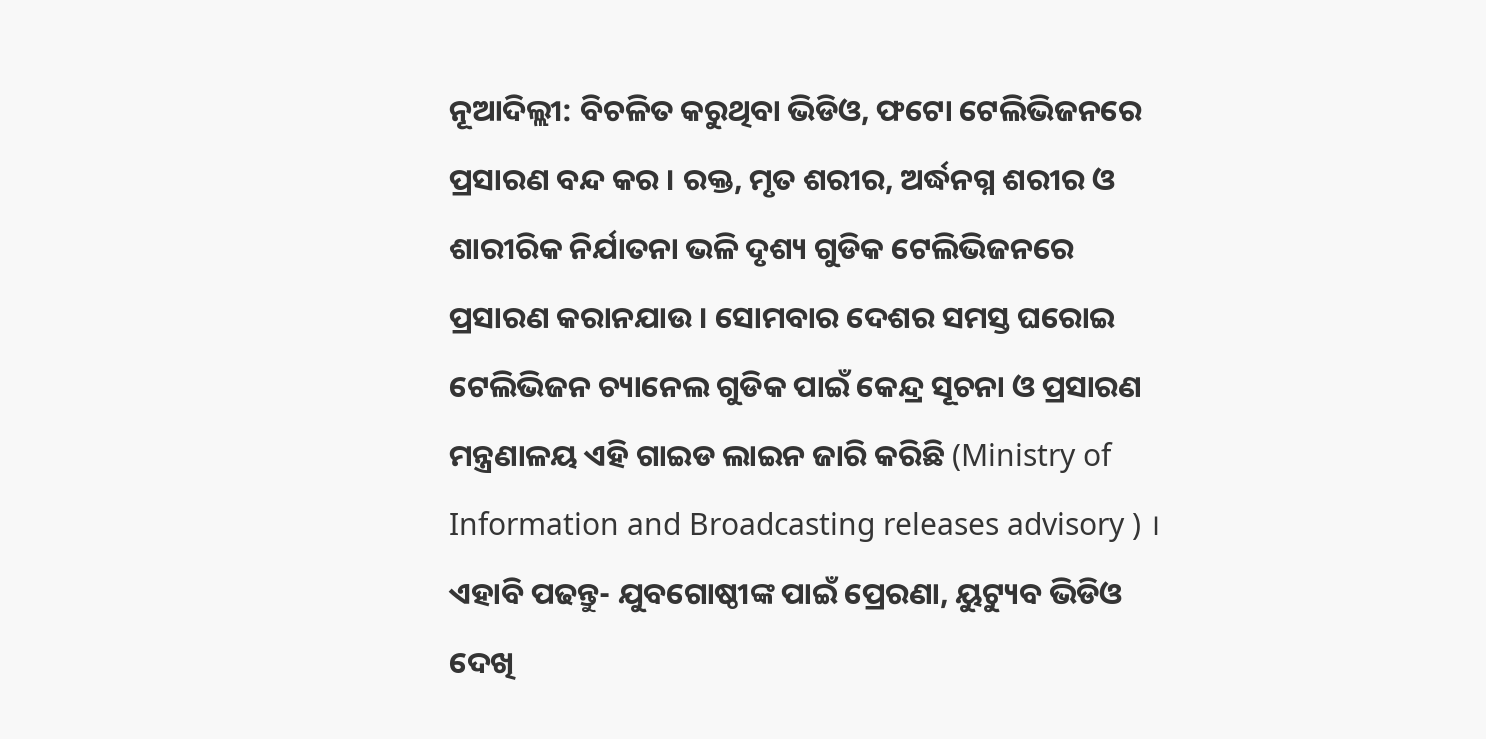ନୂଆଦିଲ୍ଲୀ: ବିଚଳିତ କରୁଥିବା ଭିଡିଓ, ଫଟୋ ଟେଲିଭିଜନରେ ପ୍ରସାରଣ ବନ୍ଦ କର । ରକ୍ତ, ମୃତ ଶରୀର, ଅର୍ଦ୍ଧନଗ୍ନ ଶରୀର ଓ ଶାରୀରିକ ନିର୍ଯାତନା ଭଳି ଦୃଶ୍ୟ ଗୁଡିକ ଟେଲିଭିଜନରେ ପ୍ରସାରଣ କରାନଯାଉ । ସୋମବାର ଦେଶର ସମସ୍ତ ଘରୋଇ ଟେଲିଭିଜନ ଚ୍ୟାନେଲ ଗୁଡିକ ପାଇଁ କେନ୍ଦ୍ର ସୂଚନା ଓ ପ୍ରସାରଣ ମନ୍ତ୍ରଣାଳୟ ଏହି ଗାଇଡ ଲାଇନ ଜାରି କରିଛି (Ministry of Information and Broadcasting releases advisory ) ।
ଏହାବି ପଢନ୍ତୁ- ଯୁବଗୋଷ୍ଠୀଙ୍କ ପାଇଁ ପ୍ରେରଣା, ୟୁଟ୍ୟୁବ ଭିଡିଓ ଦେଖି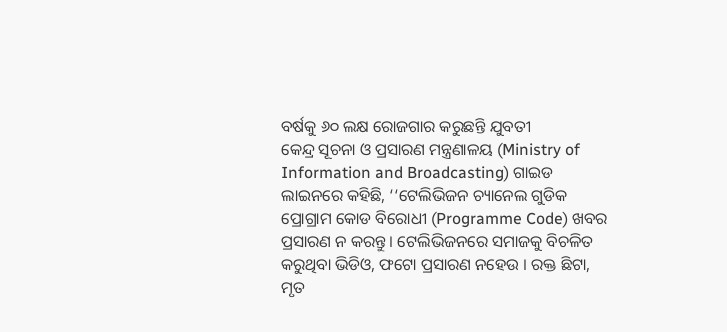ବର୍ଷକୁ ୬୦ ଲକ୍ଷ ରୋଜଗାର କରୁଛନ୍ତି ଯୁବତୀ
କେନ୍ଦ୍ର ସୂଚନା ଓ ପ୍ରସାରଣ ମନ୍ତ୍ରଣାଳୟ (Ministry of Information and Broadcasting) ଗାଇଡ ଲାଇନରେ କହିଛି, ‘‘ଟେଲିଭିଜନ ଚ୍ୟାନେଲ ଗୁଡିକ ପ୍ରୋଗ୍ରାମ କୋଡ ବିରୋଧୀ (Programme Code) ଖବର ପ୍ରସାରଣ ନ କରନ୍ତୁ । ଟେଲିଭିଜନରେ ସମାଜକୁ ବିଚଳିତ କରୁଥିବା ଭିଡିଓ, ଫଟୋ ପ୍ରସାରଣ ନହେଉ । ରକ୍ତ ଛିଟା, ମୃତ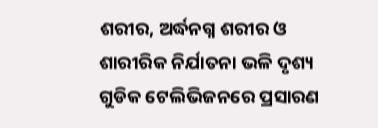ଶରୀର, ଅର୍ଦ୍ଧନଗ୍ନ ଶରୀର ଓ ଶାରୀରିକ ନିର୍ଯାତନା ଭଳି ଦୃଶ୍ୟ ଗୁଡିକ ଟେଲିଭିଜନରେ ପ୍ରସାରଣ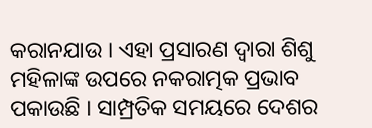କରାନଯାଉ । ଏହା ପ୍ରସାରଣ ଦ୍ବାରା ଶିଶୁ ମହିଳାଙ୍କ ଉପରେ ନକରାତ୍ମକ ପ୍ରଭାବ ପକାଉଛି । ସାମ୍ପ୍ରତିକ ସମୟରେ ଦେଶର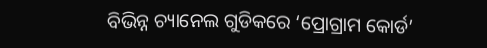ବିଭିନ୍ନ ଚ୍ୟାନେଲ ଗୁଡିକରେ ‘ପ୍ରୋଗ୍ରାମ କୋର୍ଡ’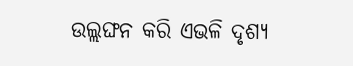ଉଲ୍ଲଙ୍ଘନ କରି ଏଭଳି ଦୃଶ୍ୟ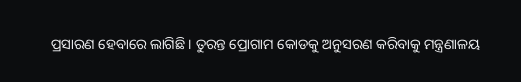ପ୍ରସାରଣ ହେବାରେ ଲାଗିଛି । ତୁରନ୍ତ ପ୍ରୋଗାମ କୋଡକୁ ଅନୁସରଣ କରିବାକୁ ମନ୍ତ୍ରଣାଳୟ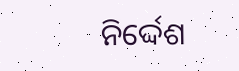ନିର୍ଦ୍ଦେଶ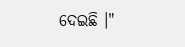ଦେଇଛି ।"